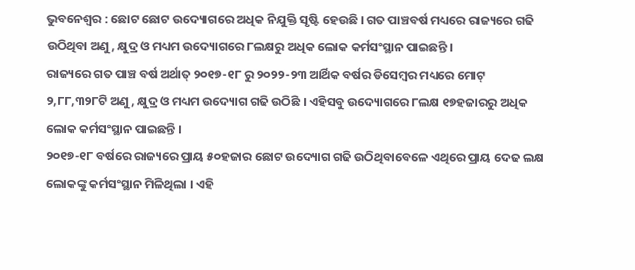ଭୁବନେଶ୍ୱର : ଛୋଟ ଛୋଟ ଉଦ୍ୟୋଗରେ ଅଧିକ ନିଯୁକ୍ତି ସୃଷ୍ଟି ହେଉଛି । ଗତ ପାଞ୍ଚବର୍ଷ ମଧ୍ୟରେ ରାଜ୍ୟରେ ଗଢି ଉଠିଥିବା ଅଣୁ, କ୍ଷୁଦ୍ର ଓ ମଧ୍ୟମ ଉଦ୍ୟୋଗରେ ୮ଲକ୍ଷରୁ ଅଧିକ ଲୋକ କର୍ମସଂସ୍ଥାନ ପାଇଛନ୍ତି ।
ରାଜ୍ୟରେ ଗତ ପାଞ୍ଚ ବର୍ଷ ଅର୍ଥାତ୍ ୨୦୧୭-୧୮ ରୁ ୨୦୨୨-୨୩ ଆର୍ଥିକ ବର୍ଷର ଡିସେମ୍ବର ମଧ୍ୟରେ ମୋଟ୍ ୨,୮୮,୩୨୮ଟି ଅଣୁ, କ୍ଷୁଦ୍ର ଓ ମଧ୍ୟମ ଉଦ୍ୟୋଗ ଗଢି ଉଠିଛି । ଏହିସବୁ ଉଦ୍ୟୋଗରେ ୮ଲକ୍ଷ ୧୭ହଜାରରୁ ଅଧିକ ଲୋକ କର୍ମସଂସ୍ଥାନ ପାଇଛନ୍ତି ।
୨୦୧୭-୧୮ ବର୍ଷରେ ରାଜ୍ୟରେ ପ୍ରାୟ ୫୦ହଜାର ଛୋଟ ଉଦ୍ୟୋଗ ଗଢି ଉଠିଥିବାବେଳେ ଏଥିରେ ପ୍ରାୟ ଦେଢ ଲକ୍ଷ ଲୋକଙ୍କୁ କର୍ମସଂସ୍ଥାନ ମିଳିଥିଲା । ଏହି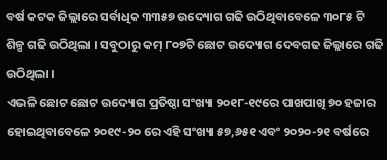ବର୍ଷ କଟକ ଜିଲ୍ଲାରେ ସର୍ବାଧିକ ୩୩୫୭ ଉଦ୍ୟୋଗ ଗଢି ଉଠିଥିବାବେଳେ ୩୦୮୫ ଟି ଶିଳ୍ପ ଗଢି ଉଠିଥିଲା । ସବୁଠାରୁ କମ୍ ୮୦୭ଟି ଛୋଟ ଉଦ୍ୟୋଗ ଦେବଗଢ ଜିଲ୍ଲାରେ ଗଢି ଉଠିଥିଲା ।
ଏଭଳି ଛୋଟ ଛୋଟ ଉଦ୍ୟୋଗ ପ୍ରତିଷ୍ଠା ସଂଖ୍ୟା ୨୦୧୮-୧୯ରେ ପାଖପାଖି ୭୦ ହଜାର ହୋଇଥିବାବେଳେ ୨୦୧୯-୨୦ ରେ ଏହି ସଂଖ୍ୟା ୫୭,୬୫୧ ଏବଂ ୨୦୨୦-୨୧ ବର୍ଷରେ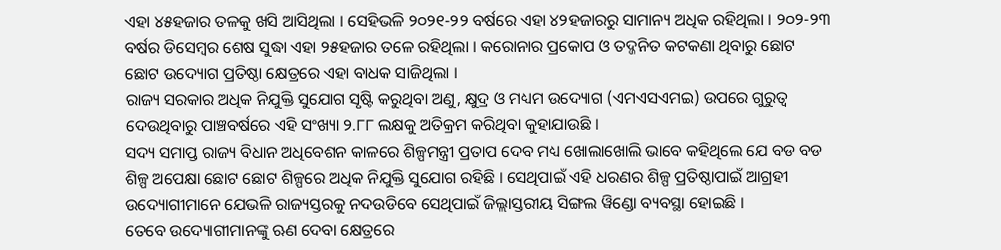ଏହା ୪୫ହଜାର ତଳକୁ ଖସି ଆସିଥିଲା । ସେହିଭଳି ୨୦୨୧-୨୨ ବର୍ଷରେ ଏହା ୪୨ହଜାରରୁ ସାମାନ୍ୟ ଅଧିକ ରହିଥିଲା । ୨୦୨-୨୩ ବର୍ଷର ଡିସେମ୍ବର ଶେଷ ସୁଦ୍ଧା ଏହା ୨୫ହଜାର ତଳେ ରହିଥିଲା । କରୋନାର ପ୍ରକୋପ ଓ ତଦ୍ଜନିତ କଟକଣା ଥିବାରୁ ଛୋଟ ଛୋଟ ଉଦ୍ୟୋଗ ପ୍ରତିଷ୍ଠା କ୍ଷେତ୍ରରେ ଏହା ବାଧକ ସାଜିଥିଲା ।
ରାଜ୍ୟ ସରକାର ଅଧିକ ନିଯୁକ୍ତି ସୁଯୋଗ ସୃଷ୍ଟି କରୁଥିବା ଅଣୁ, କ୍ଷୁଦ୍ର ଓ ମଧ୍ୟମ ଉଦ୍ୟୋଗ (ଏମଏସଏମଇ) ଉପରେ ଗୁରୁତ୍ୱ ଦେଉଥିବାରୁ ପାଞ୍ଚବର୍ଷରେ ଏହି ସଂଖ୍ୟା ୨.୮୮ ଲକ୍ଷକୁ ଅତିକ୍ରମ କରିଥିବା କୁହାଯାଉଛି ।
ସଦ୍ୟ ସମାପ୍ତ ରାଜ୍ୟ ବିଧାନ ଅଧିବେଶନ କାଳରେ ଶିଳ୍ପମନ୍ତ୍ରୀ ପ୍ରତାପ ଦେବ ମଧ୍ୟ ଖୋଲାଖୋଲି ଭାବେ କହିଥିଲେ ଯେ ବଡ ବଡ ଶିଳ୍ପ ଅପେକ୍ଷା ଛୋଟ ଛୋଟ ଶିଳ୍ପରେ ଅଧିକ ନିଯୁକ୍ତି ସୁଯୋଗ ରହିଛି । ସେଥିପାଇଁ ଏହି ଧରଣର ଶିଳ୍ପ ପ୍ରତିଷ୍ଠାପାଇଁ ଆଗ୍ରହୀ ଉଦ୍ୟୋଗୀମାନେ ଯେଭଳି ରାଜ୍ୟସ୍ତରକୁ ନଦଉଡିବେ ସେଥିପାଇଁ ଜିଲ୍ଲାସ୍ତରୀୟ ସିଙ୍ଗଲ ୱିଣ୍ଡୋ ବ୍ୟବସ୍ଥା ହୋଇଛି ।
ତେବେ ଉଦ୍ୟୋଗୀମାନଙ୍କୁ ଋଣ ଦେବା କ୍ଷେତ୍ରରେ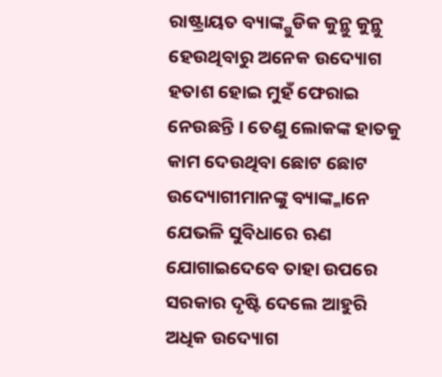ରାଷ୍ଟ୍ରାୟତ ବ୍ୟାଙ୍କ୍ଗୁଡିକ କୁନ୍ଥୁ କୁନ୍ଥୁ ହେଉଥିବାରୁ ଅନେକ ଉଦ୍ୟୋଗ ହତାଶ ହୋଇ ମୁହଁ ଫେରାଇ ନେଉଛନ୍ତି । ତେଣୁ ଲୋକଙ୍କ ହାତକୁ କାମ ଦେଉଥିବା ଛୋଟ ଛୋଟ ଉଦ୍ୟୋଗୀମାନଙ୍କୁ ବ୍ୟାଙ୍କ୍ମାନେ ଯେଭଳି ସୁବିଧାରେ ଋଣ ଯୋଗାଇଦେବେ ତାହା ଉପରେ ସରକାର ଦୃଷ୍ଟି ଦେଲେ ଆହୁରି ଅଧିକ ଉଦ୍ୟୋଗ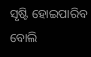ସୃଷ୍ଟି ହୋଇପାରିବ ବୋଲି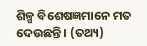ଶିଳ୍ପ ବିଶେଷଜ୍ଞମାନେ ମତ ଦେଉଛନ୍ତି । (ତଥ୍ୟ)